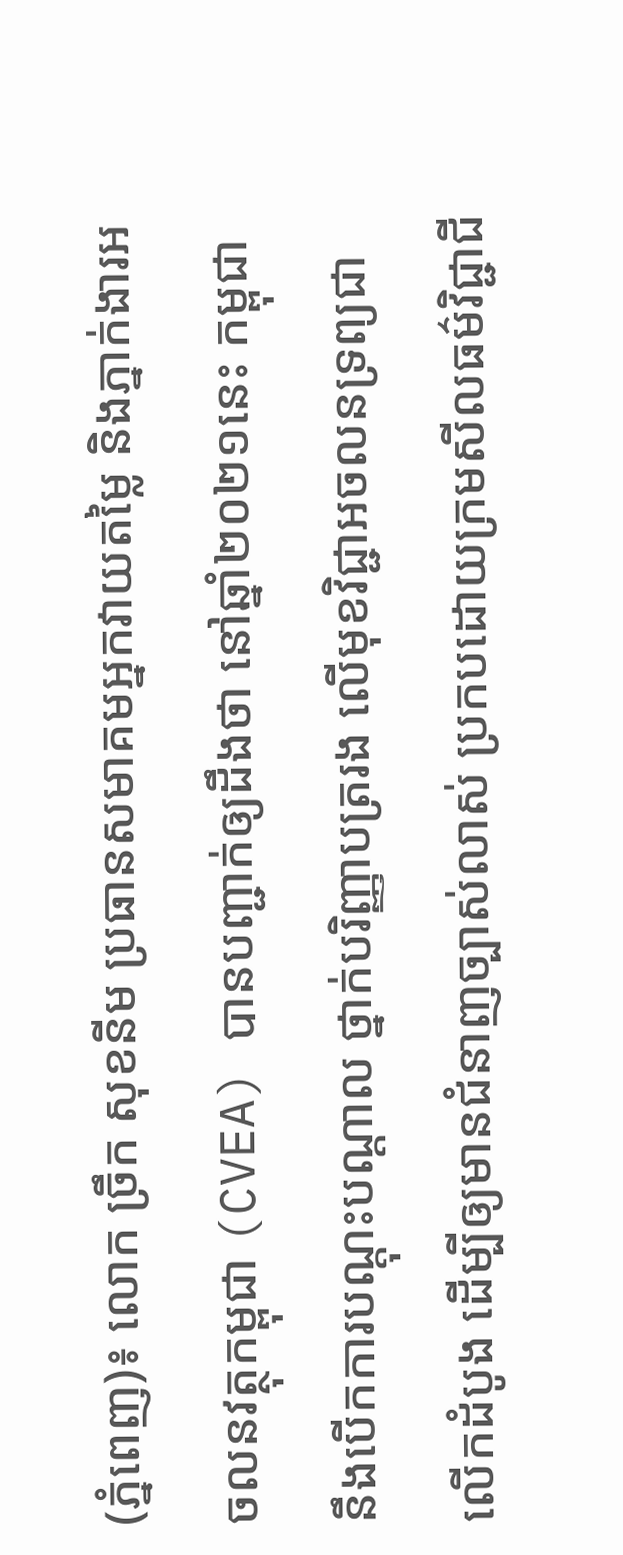(ភ្នំពេញ)៖ លោក ច្រឹក សុខនីម ប្រធានសមាគមអ្នកវាយតម្លៃ និងភ្នាក់ងារអចលនវត្ថុកម្ពុជា (CVEA) បានបញ្ជាក់ឲ្យដឹងថា នៅឆ្នាំ២០២១នេះ កម្ពុជា នឹងបើកការបណ្ដុះបណ្ដាល ថ្នាក់បរិញ្ញាបត្ររង លើមុខវិជ្ជាអចលនទ្រព្យជាលើកដំបូង ដើម្បីឲ្យមានជំនាញច្បាស់លាស់ ប្រកបដោយក្រមសីលធម៌វិជ្ជាជី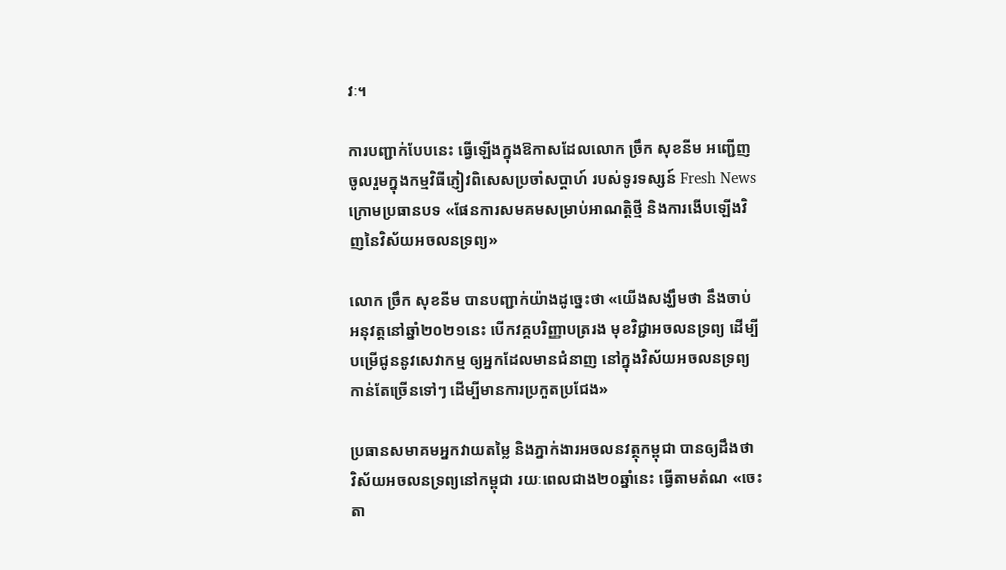វៈ។

ការបញ្ជាក់បែបនេះ ធ្វើឡើងក្នុងឱកាសដែលលោក ច្រឹក សុខនីម អញ្ជើញចូលរួមក្នុងកម្មវិធីភ្ញៀវពិសេសប្រចាំសប្ដាហ៍ របស់ទូរទស្សន៍ Fresh News ក្រោមប្រធានបទ «ផែនការសមគមសម្រាប់អាណត្ដិថ្មី និងការងើបឡើងវិញនៃវិស័យអចលនទ្រព្យ»

លោក ច្រឹក សុខនីម បានបញ្ជាក់យ៉ាងដូច្នេះថា «យើងសង្ឃឹមថា នឹងចាប់អនុវត្ដនៅឆ្នាំ២០២១នេះ បើកវគ្គបរិញ្ញាបត្ររង មុខវិជ្ជាអចលនទ្រព្យ ដើម្បីបម្រើជូននូវសេវាកម្ម ឲ្យអ្នកដែលមានជំនាញ នៅក្នុងវិស័យអចលនទ្រព្យ កាន់តែច្រើនទៅៗ ដើម្បីមានការប្រកួតប្រជែង»

ប្រធានសមាគមអ្នកវាយតម្លៃ និងភ្នាក់ងារអចលនវត្ថុកម្ពុជា បានឲ្យដឹងថា វិស័យអចលនទ្រព្យនៅកម្ពុជា រយៈពេលជាង២០ឆ្នាំនេះ ធ្វើតាមតំណ «ចេះតា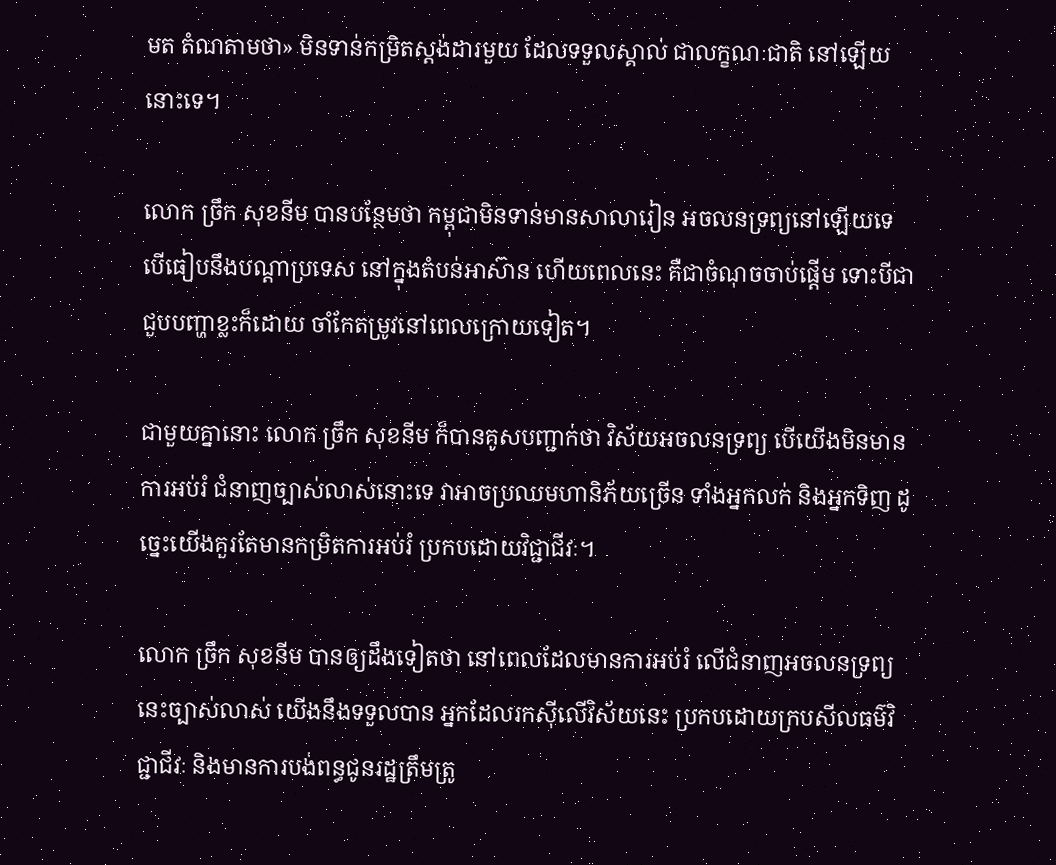មត តំណតាមថា» មិនទាន់កម្រិតស្ដង់ដារមួយ ដែលទទួលស្គាល់ ជាលក្ខណៈជាតិ នៅឡើយនោះទេ។

លោក ច្រឹក សុខនីម បានបន្ថែមថា កម្ពុជាមិនទាន់មានសាលារៀន អចលនទ្រព្យនៅឡើយទេ បើធៀបនឹងបណ្ដាប្រទេស នៅក្នុងតំបន់អាស៊ាន ហើយពេលនេះ គឺជាចំណុចចាប់ផ្ដើម ទោះបីជាជួបបញ្ហាខ្លះក៏ដោយ ចាំកែតម្រូវនៅពេលក្រោយទៀត។

ជាមួយគ្នានោះ លោក ច្រឹក សុខនីម ក៏បានគូសបញ្ជាក់ថា វិស័យអចលនទ្រព្យ បើយើងមិនមានការអប់រំ ជំនាញច្បាស់លាស់នោះទេ វាអាចប្រឈមហានិភ័យច្រើន ទាំងអ្នកលក់ និងអ្នកទិញ ដូច្នេះយើងគួរតែមានកម្រិតការអប់រំ ប្រកបដោយវិជ្ជាជីវៈ។

លោក ច្រឹក សុខនីម បានឲ្យដឹងទៀតថា នៅពេលដែលមានការអប់រំ លើជំនាញអចលនទ្រព្យនេះច្បាស់លាស់ យើងនឹងទទួលបាន អ្នកដែលរកស៊ីលើវិស័យនេះ ប្រកបដោយក្របសីលធម៌វិជ្ជាជីវៈ និងមានការបង់ពន្ធជូនរដ្ឋត្រឹមត្រូ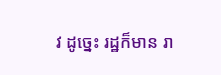វ ដូច្នេះ រដ្ឋក៏មាន រា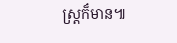ស្ដ្រក៏មាន៕